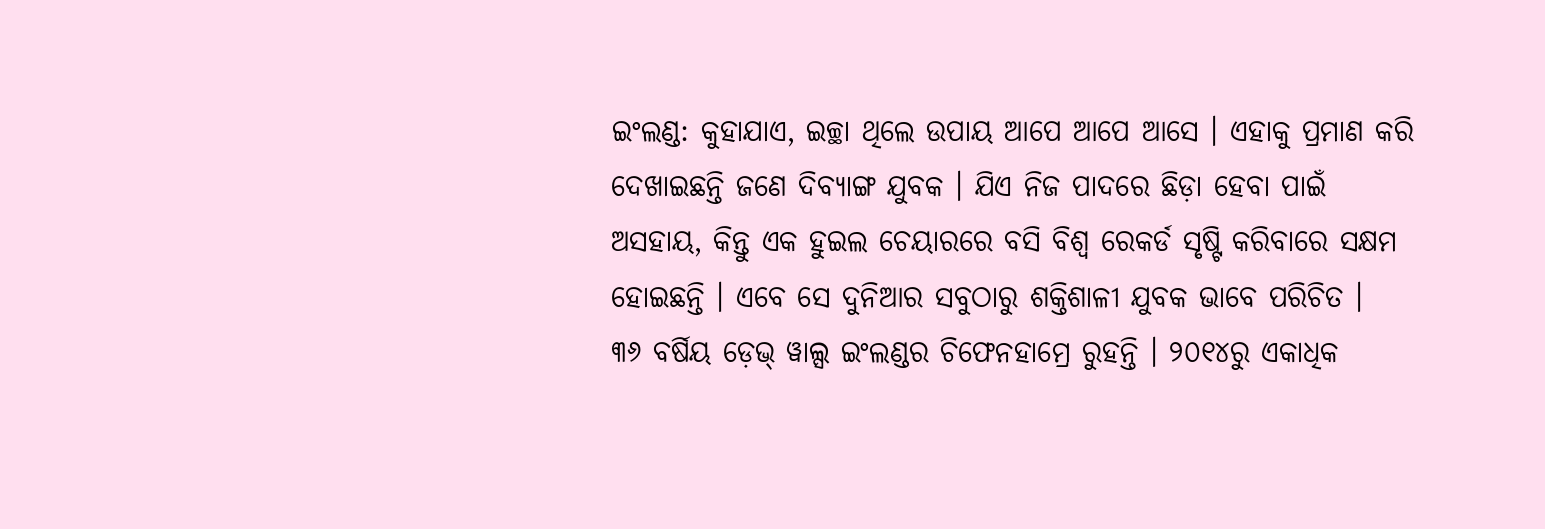ଇଂଲଣ୍ଡ: କୁହାଯାଏ, ଇଚ୍ଛା ଥିଲେ ଉପାୟ ଆପେ ଆପେ ଆସେ । ଏହାକୁ ପ୍ରମାଣ କରି ଦେଖାଇଛନ୍ତି ଜଣେ ଦିବ୍ୟାଙ୍ଗ ଯୁବକ । ଯିଏ ନିଜ ପାଦରେ ଛିଡ଼ା ହେବା ପାଇଁ ଅସହାୟ, କିନ୍ତୁ ଏକ ହୁଇଲ ଚେୟାରରେ ବସି ବିଶ୍ୱ ରେକର୍ଡ ସୃଷ୍ଟି କରିବାରେ ସକ୍ଷମ ହୋଇଛନ୍ତି । ଏବେ ସେ ଦୁନିଆର ସବୁଠାରୁ ଶକ୍ତିଶାଳୀ ଯୁବକ ଭାବେ ପରିଚିତ ।
୩୬ ବର୍ଷିୟ ଡ଼େଭ୍ ୱାଲ୍ସ ଇଂଲଣ୍ଡର ଚିଫେନହାମ୍ରେ ରୁହନ୍ତି । ୨୦୧୪ରୁ ଏକାଧିକ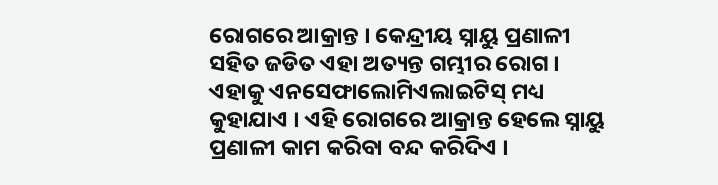ରୋଗରେ ଆକ୍ରାନ୍ତ । କେନ୍ଦ୍ରୀୟ ସ୍ନାୟୁ ପ୍ରଣାଳୀ ସହିତ ଜଡିତ ଏହା ଅତ୍ୟନ୍ତ ଗମ୍ଭୀର ରୋଗ । ଏହାକୁ ଏନସେଫାଲୋମିଏଲାଇଟିସ୍ ମଧ୍ୟ କୁହାଯାଏ । ଏହି ରୋଗରେ ଆକ୍ରାନ୍ତ ହେଲେ ସ୍ନାୟୁ ପ୍ରଣାଳୀ କାମ କରିବା ବନ୍ଦ କରିଦିଏ ।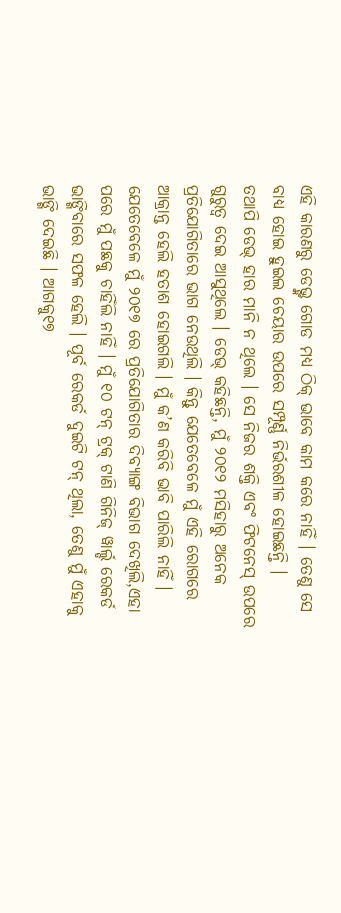ଏହି କାରଣରୁ ଡେଭ୍ଙ୍କ ଗୋଡ ମଧ୍ୟ ଠିକ୍ ଭାବେ କାମ କରେ ନାହିଁ । ତେଣୁ ସେ ବାଧ୍ୟ ହୋଇ ହୁଇଲ ଚେୟାର ଉପରେ ସମ୍ପୂର୍ଣ୍ଣ ନିର୍ଭରଶୀଳ ହୋଇଛନ୍ତି ।
ତଥାପି ଡେଭ୍ ହାର ମାନି ନ ଥିଲେ । ସେ ନିଜର ଶକ୍ତି ଏବଂ ଫିଟନେସ୍ ଉପରେ ଗୁରୁତ୍ୱ ଦେଇ ଆସୁଥିଲେ । ଡେଭ୍ କହିଛନ୍ତି, ମୁଁ ୨୦୧୨ ମସିହାରୁ ଅନେକ ପ୍ରତିଯୋଗିତାରେ ଭାଗ ନେଉଥିଲି । କିନ୍ତୁ ଯେତେବେଳେ ମୁଁ ଏହି ରୋଗରେ ଆକ୍ରାନ୍ତ ହେଲି ହତାଶ ହୋଇଗଲି । ମୁଁ କ’ଣ କରିବି ଭାବି ପାରିଲି ନାହିଁ । ଯେତେବେଳେ ମୁଁ ୨୦୧୭ ରେ ପ୍ରତିଯୋଗିତାର ଦିବ୍ୟାଙ୍ଗ ବିଭାଗ ଦେଖିଲି,ଏହା ପରେ ମୁଁ ପଛକୁ ଚାହିଁଲି ନାହିଁ । ମୁଁ ୧୦ ଟନ୍ ଟ୍ରକ୍ ଟାଣି ଗିନିଜ୍ ୱାର୍ଲ୍ଡ ରେକର୍ଡ ଭାଙ୍ଗିବାରେ ସଫଳ ହେଲି । ପୂର୍ବ ରେକର୍ଡ ଦୁଇଟି ଟନ୍ ଥିଲା, ତେଣୁ ମୁଁ ଏହାକୁ ଭାଙ୍ଗି ଦେଇଛି । ଆଗକୁ୧୭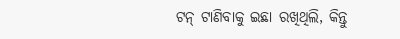ଟନ୍ ଟାଣିବାକୁ ଇଛା ରଖିଥିଲି, କିନ୍ତୁ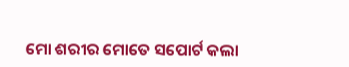ମୋ ଶରୀର ମୋତେ ସପୋର୍ଟ କଲା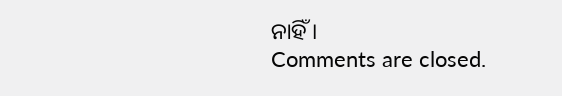ନାହିଁ ।
Comments are closed.